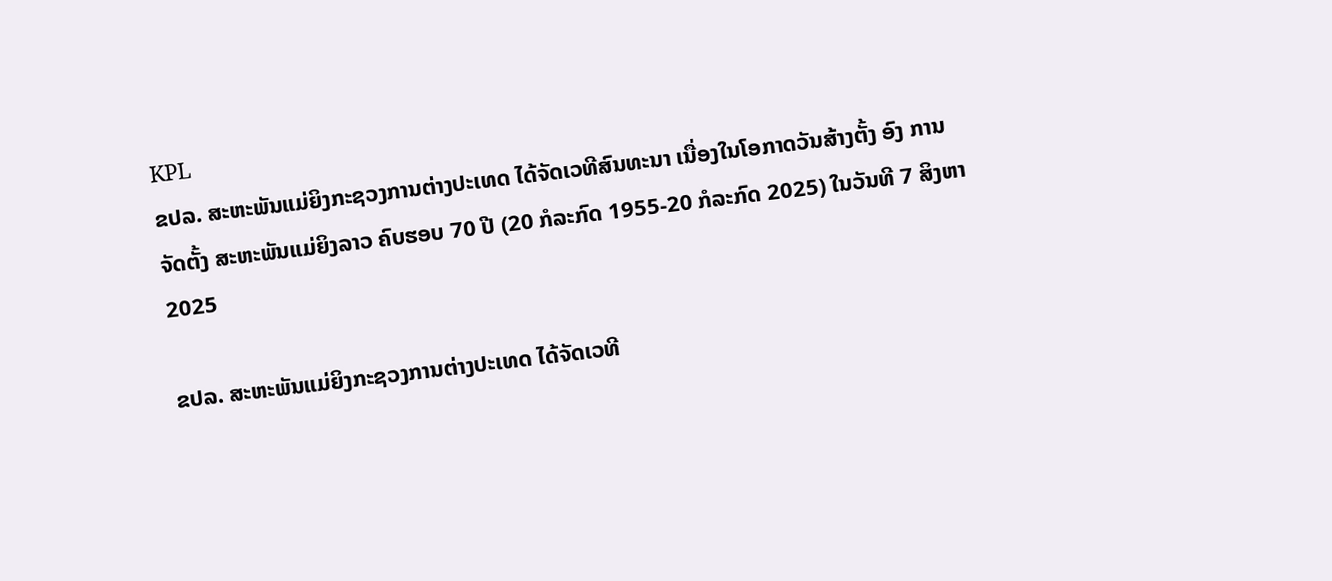KPL
ຂປລ. ສະຫະພັນແມ່ຍິງກະຊວງການຕ່າງປະເທດ ໄດ້ຈັດເວທີສົນທະນາ ເນື່ອງໃນໂອກາດວັນສ້າງຕັ້ງ ອົງ ການຈັດຕັ້ງ ສະຫະພັນແມ່ຍິງລາວ ຄົບຮອບ 70 ປີ (20 ກໍລະກົດ 1955-20 ກໍລະກົດ 2025) ໃນວັນທີ 7 ສິງຫາ 2025

ຂປລ. ສະຫະພັນແມ່ຍິງກະຊວງການຕ່າງປະເທດ ໄດ້ຈັດເວທີ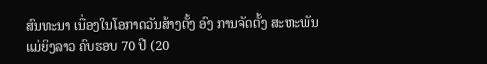ສົນທະນາ ເນື່ອງໃນໂອກາດວັນສ້າງຕັ້ງ ອົງ ການຈັດຕັ້ງ ສະຫະພັນແມ່ຍິງລາວ ຄົບຮອບ 70 ປີ (20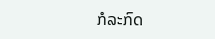ກໍລະກົດ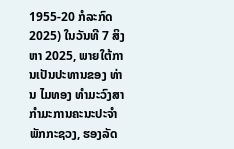1955-20 ກໍລະກົດ 2025) ໃນວັນທີ 7 ສິງຫາ 2025, ພາຍໃຕ້ການເປັນປະທານຂອງ ທ່ານ ໄມທອງ ທໍາມະວົງສາ ກຳມະການຄະນະປະຈໍາພັກກະຊວງ, ຮອງລັດ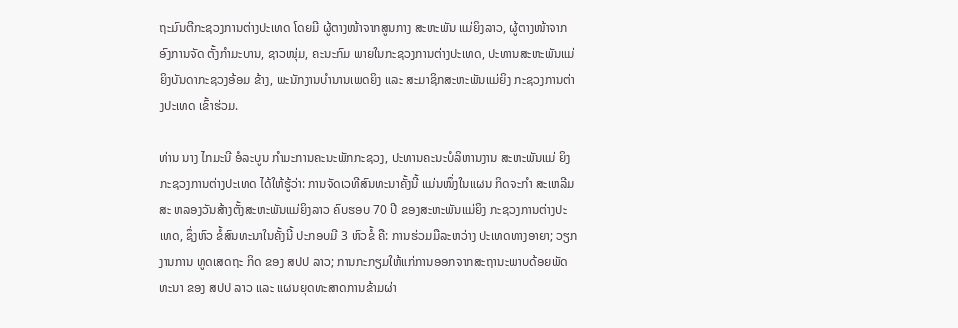ຖະມົນຕີກະຊວງການຕ່າງປະເທດ ໂດຍມີ ຜູ້ຕາງໜ້າຈາກສູນກາງ ສະຫະພັນ ແມ່ຍິງລາວ, ຜູ້ຕາງໜ້າຈາກອົງການຈັດ ຕັ້ງກຳມະບານ, ຊາວໜຸ່ມ, ຄະນະກົມ ພາຍໃນກະຊວງການຕ່າງປະເທດ, ປະທານສະຫະພັນແມ່ຍິງບັນດາກະຊວງອ້ອມ ຂ້າງ, ພະນັກງານບຳນານເພດຍິງ ແລະ ສະມາຊິກສະຫະພັນແມ່ຍິງ ກະຊວງການຕ່າງປະເທດ ເຂົ້າຮ່ວມ.

ທ່ານ ນາງ ໄກມະນີ ອໍລະບູນ ກໍາມະການຄະນະພັກກະຊວງ, ປະທານຄະນະບໍລິຫານງານ ສະຫະພັນແມ່ ຍິງກະຊວງການຕ່າງປະເທດ ໄດ້ໃຫ້ຮູ້ວ່າ: ການຈັດເວທີສົນທະນາຄັ້ງນີ້ ແມ່ນໜຶ່ງໃນແຜນ ກິດຈະກໍາ ສະເຫລີມສະ ຫລອງວັນສ້າງຕັ້ງສະຫະພັນແມ່ຍິງລາວ ຄົບຮອບ 70 ປີ ຂອງສະຫະພັນແມ່ຍິງ ກະຊວງການຕ່າງປະເທດ, ຊຶ່ງຫົວ ຂໍ້ສົນທະນາໃນຄັ້ງນີ້ ປະກອບມີ 3 ຫົວຂໍ້ ຄື: ການຮ່ວມມືລະຫວ່າງ ປະເທດທາງອາຍາ; ວຽກງານການ ທູດເສດຖະ ກິດ ຂອງ ສປປ ລາວ; ການກະກຽມໃຫ້ແກ່ການອອກຈາກສະຖານະພາບດ້ອຍພັດທະນາ ຂອງ ສປປ ລາວ ແລະ ແຜນຍຸດທະສາດການຂ້າມຜ່າ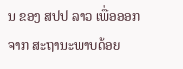ນ ຂອງ ສປປ ລາວ ເພື່ອອອກຈາກ ສະຖານະພາບດ້ອຍ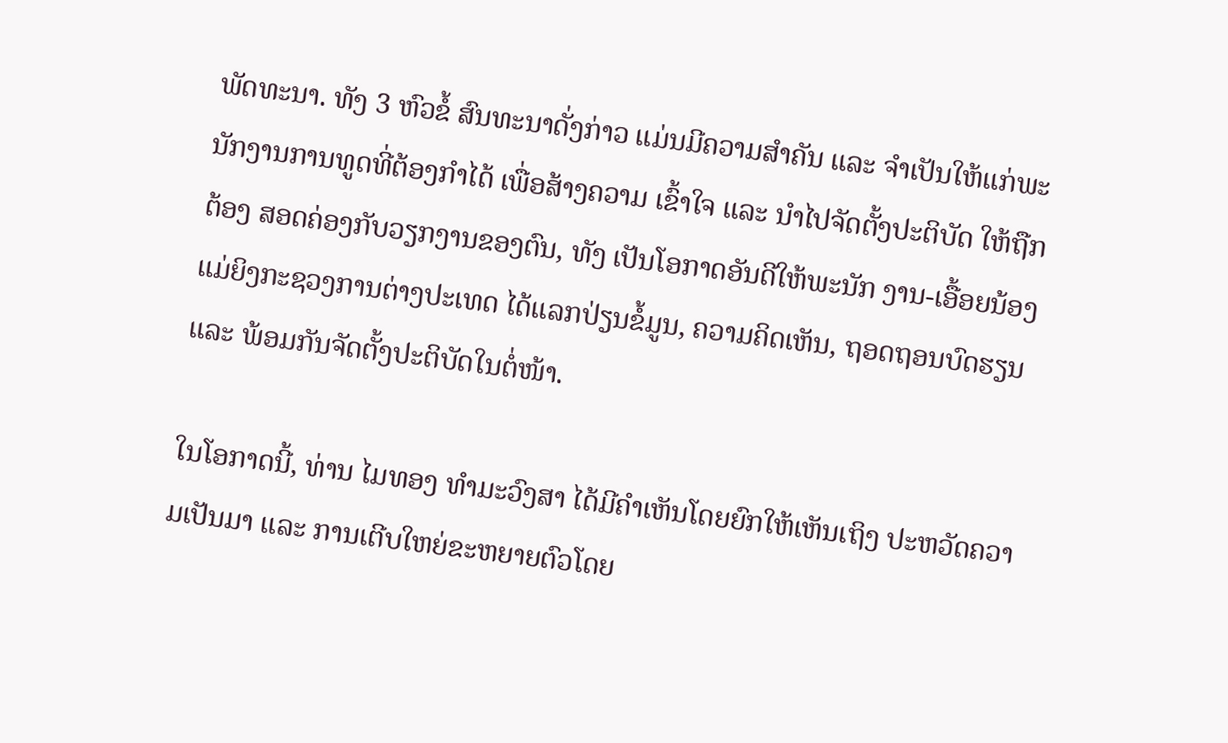ພັດທະນາ. ທັງ 3 ຫົວຂໍ້ ສົນທະນາດັ່ງກ່າວ ແມ່ນມີຄວາມສຳຄັນ ແລະ ຈຳເປັນໃຫ້ແກ່ພະນັກງານການທູດທີ່ຕ້ອງກຳໄດ້ ເພື່ອສ້າງຄວາມ ເຂົ້າໃຈ ແລະ ນຳໄປຈັດຕັ້ງປະຕິບັດ ໃຫ້ຖືກຕ້ອງ ສອດຄ່ອງກັບວຽກງານຂອງຕົນ, ທັງ ເປັນໂອກາດອັນດີໃຫ້ພະນັກ ງານ-ເອື້ອຍນ້ອງແມ່ຍິງກະຊວງການຕ່າງປະເທດ ໄດ້ແລກປ່ຽນຂໍ້ມູນ, ຄວາມຄິດເຫັນ, ຖອດຖອນບົດຮຽນ ແລະ ພ້ອມກັນຈັດຕັ້ງປະຕິບັດໃນຕໍ່ໜ້າ.

ໃນໂອກາດນີ້, ທ່ານ ໄມທອງ ທໍາມະວົງສາ ໄດ້ມີຄໍາເຫັນໂດຍຍົກໃຫ້ເຫັນເຖິງ ປະຫວັດຄວາມເປັນມາ ແລະ ການເຕີບໃຫຍ່ຂະຫຍາຍຕົວໂດຍ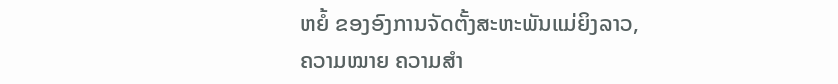ຫຍໍ້ ຂອງອົງການຈັດຕັ້ງສະຫະພັນແມ່ຍິງລາວ, ຄວາມໝາຍ ຄວາມສໍາ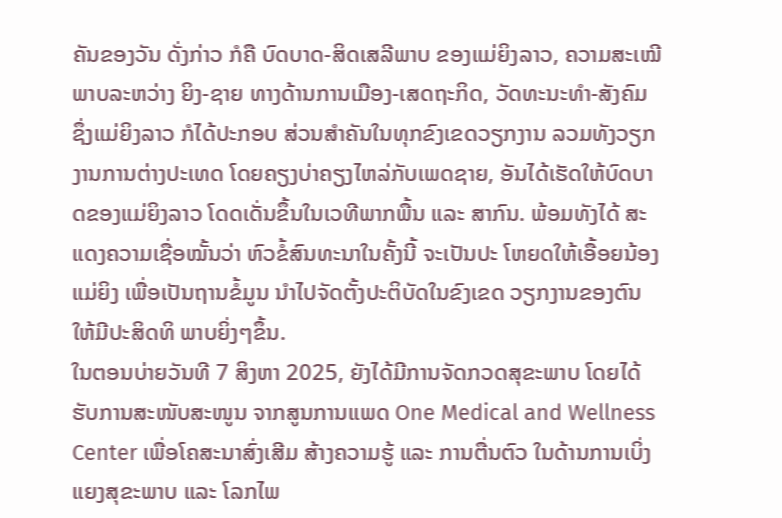ຄັນຂອງວັນ ດັ່ງກ່າວ ກໍຄື ບົດບາດ-ສິດເສລີພາບ ຂອງແມ່ຍິງລາວ, ຄວາມສະເໝີພາບລະຫວ່າງ ຍິງ-ຊາຍ ທາງດ້ານການເມືອງ-ເສດຖະກິດ, ວັດທະນະທຳ-ສັງຄົມ ຊຶ່ງແມ່ຍິງລາວ ກໍໄດ້ປະກອບ ສ່ວນສຳຄັນໃນທຸກຂົງເຂດວຽກງານ ລວມທັງວຽກງານການຕ່າງປະເທດ ໂດຍຄຽງບ່າຄຽງໄຫລ່ກັບເພດຊາຍ, ອັນໄດ້ເຮັດໃຫ້ບົດບາດຂອງແມ່ຍິງລາວ ໂດດເດັ່ນຂຶ້ນໃນເວທີພາກພື້ນ ແລະ ສາກົນ. ພ້ອມທັງໄດ້ ສະແດງຄວາມເຊື່ອໝັ້ນວ່າ ຫົວຂໍ້ສົນທະນາໃນຄັ້ງນີ້ ຈະເປັນປະ ໂຫຍດໃຫ້ເອື້ອຍນ້ອງແມ່ຍິງ ເພື່ອເປັນຖານຂໍ້ມູນ ນຳໄປຈັດຕັ້ງປະຕິບັດໃນຂົງເຂດ ວຽກງານຂອງຕົນ ໃຫ້ມີປະສິດທິ ພາບຍິ່ງໆຂຶ້ນ.
ໃນຕອນບ່າຍວັນທີ 7 ສິງຫາ 2025, ຍັງໄດ້ມີການຈັດກວດສຸຂະພາບ ໂດຍໄດ້ຮັບການສະໜັບສະໜູນ ຈາກສູນການແພດ One Medical and Wellness Center ເພື່ອໂຄສະນາສົ່ງເສີມ ສ້າງຄວາມຮູ້ ແລະ ການຕື່ນຕົວ ໃນດ້ານການເບິ່ງແຍງສຸຂະພາບ ແລະ ໂລກໄພ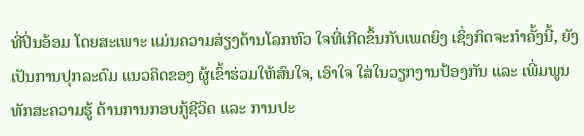ທີ່ປິ່ນອ້ອມ ໂດຍສະເພາະ ແມ່ນຄວາມສ່ຽງດ້ານໂລກຫົວ ໃຈທີ່ເກີດຂຶ້ນກັບເພດຍິງ ເຊິ່ງກິດຈະກໍາຄັ້ງນີ້, ຍັງເປັນການປຸກລະດົມ ແນວຄິດຂອງ ຜູ້ເຂົ້າຮ່ວມໃຫ້ສົນໃຈ, ເອົາໃຈ ໃສ່ໃນວຽກງານປ້ອງກັນ ແລະ ເພີ່ມພູນທັກສະຄວາມຮູ້ ດ້ານການກອບກູ້ຊີວິດ ແລະ ການປະ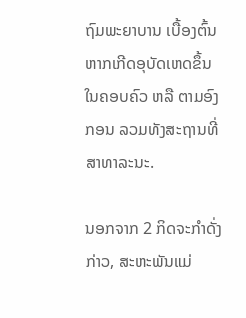ຖົມພະຍາບານ ເບື້ອງຕົ້ນ ຫາກເກີດອຸບັດເຫດຂຶ້ນໃນຄອບຄົວ ຫລື ຕາມອົງກອນ ລວມທັງສະຖານທີ່ສາທາລະນະ.

ນອກຈາກ 2 ກິດຈະກໍາດັ່ງກ່າວ, ສະຫະພັນແມ່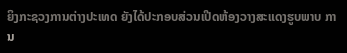ຍິງກະຊວງການຕ່າງປະເທດ ຍັງໄດ້ປະກອບສ່ວນເປີດຫ້ອງວາງສະແດງຮູບພາບ ການ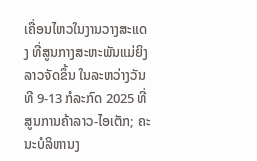ເຄື່ອນໄຫວໃນງານວາງສະແດງ ທີ່ສູນກາງສະຫະພັນແມ່ຍິງລາວຈັດຂຶ້ນ ໃນລະຫວ່າງວັນທີ 9-13 ກໍລະກົດ 2025 ທີ່ ສູນການຄ້າລາວ-ໄອເຕັກ; ຄະນະບໍລິຫານງ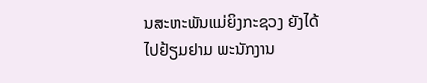ນສະຫະພັນແມ່ຍິງກະຊວງ ຍັງໄດ້ໄປຢ້ຽມຢາມ ພະນັກງານ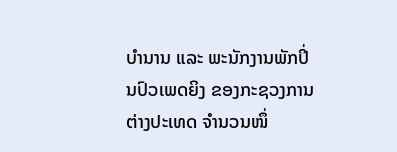ບໍານານ ແລະ ພະນັກງານພັກປິ່ນປົວເພດຍິງ ຂອງກະຊວງການ ຕ່າງປະເທດ ຈຳນວນໜຶ່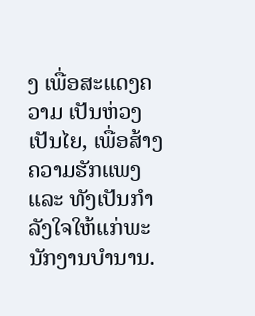ງ ເພື່ອສະແດງຄວາມ ເປັນຫ່ວງເປັນໄຍ, ເພື່ອສ້າງຄວາມຮັກແພງ ແລະ ທັງເປັນກຳລັງໃຈໃຫ້ແກ່ພະນັກງານບຳນານ.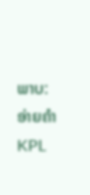ພາບ: ອ່າຍຄໍາ
KPL